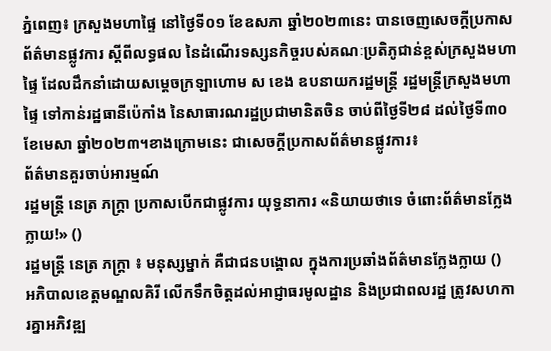ភ្នំពេញ៖ ក្រសួងមហាផ្ទៃ នៅថ្ងៃទី០១ ខែឧសភា ឆ្នាំ២០២៣នេះ បានចេញសេចក្ដីប្រកាសព័ត៌មានផ្លូវការ ស្ដីពីលទ្ធផល នៃដំណើរទស្សនកិច្ចរបស់គណៈប្រតិភូជាន់ខ្ពស់ក្រសួងមហាផ្ទៃ ដែលដឹកនាំដោយសម្ដេចក្រឡាហោម ស ខេង ឧបនាយករដ្ឋមន្ដ្រី រដ្ឋមន្ដ្រីក្រសួងមហាផ្ទៃ ទៅកាន់រដ្ឋធានីប៉េកាំង នៃសាធារណរដ្ឋប្រជាមានិតចិន ចាប់ពីថ្ងៃទី២៨ ដល់ថ្ងៃទី៣០ ខែមេសា ឆ្នាំ២០២៣។ខាងក្រោមនេះ ជាសេចក្ដីប្រកាសព័ត៌មានផ្លូវការ៖
ព័ត៌មានគួរចាប់អារម្មណ៍
រដ្ឋមន្ត្រី នេត្រ ភក្ត្រា ប្រកាសបើកជាផ្លូវការ យុទ្ធនាការ «និយាយថាទេ ចំពោះព័ត៌មានក្លែងក្លាយ!» ()
រដ្ឋមន្ត្រី នេត្រ ភក្ត្រា ៖ មនុស្សម្នាក់ គឺជាជនបង្គោល ក្នុងការប្រឆាំងព័ត៌មានក្លែងក្លាយ ()
អភិបាលខេត្តមណ្ឌលគិរី លើកទឹកចិត្តដល់អាជ្ញាធរមូលដ្ឋាន និងប្រជាពលរដ្ឋ ត្រូវសហការគ្នាអភិវឌ្ឍ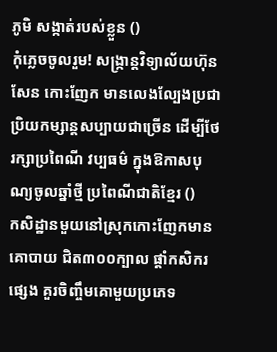ភូមិ សង្កាត់របស់ខ្លួន ()
កុំភ្លេចចូលរួម! សង្ក្រាន្តវិទ្យាល័យហ៊ុន សែន កោះញែក មានលេងល្បែងប្រជាប្រិយកម្សាន្តសប្បាយជាច្រើន ដើម្បីថែរក្សាប្រពៃណី វប្បធម៌ ក្នុងឱកាសបុណ្យចូលឆ្នាំថ្មី ប្រពៃណីជាតិខ្មែរ ()
កសិដ្ឋានមួយនៅស្រុកកោះញែកមានគោបាយ ជិត៣០០ក្បាល ផ្ដាំកសិករផ្សេង គួរចិញ្ចឹមគោមួយប្រភេទ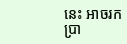នេះ អាចរកប្រា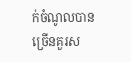ក់ចំណូលបានច្រើនគួរស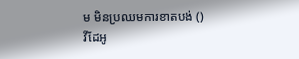ម មិនប្រឈមការខាតបង់ ()
វីដែអូ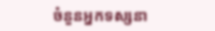ចំនួនអ្នកទស្សនា